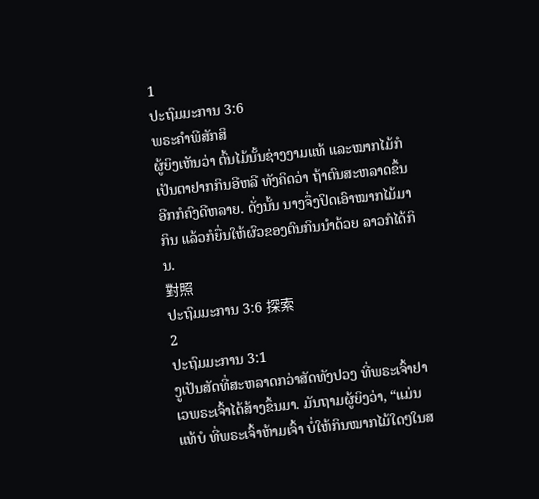1
ປະຖົມມະການ 3:6
ພຣະຄຳພີສັກສິ
ຜູ້ຍິງເຫັນວ່າ ຕົ້ນໄມ້ນັ້ນຊ່າງງາມແທ້ ແລະໝາກໄມ້ກໍເປັນຕາຢາກກິນອີຫລີ ທັງຄິດວ່າ ຖ້າຕົນສະຫລາດຂຶ້ນອີກກໍຄົງດີຫລາຍ. ດັ່ງນັ້ນ ນາງຈຶ່ງປິດເອົາໝາກໄມ້ມາກິນ ແລ້ວກໍຍື່ນໃຫ້ຜົວຂອງຕົນກິນນຳດ້ວຍ ລາວກໍໄດ້ກິນ.
對照
ປະຖົມມະການ 3:6 探索
2
ປະຖົມມະການ 3:1
ງູເປັນສັດທີ່ສະຫລາດກວ່າສັດທັງປວງ ທີ່ພຣະເຈົ້າຢາເວພຣະເຈົ້າໄດ້ສ້າງຂຶ້ນມາ. ມັນຖາມຜູ້ຍິງວ່າ, “ແມ່ນແທ້ບໍ ທີ່ພຣະເຈົ້າຫ້າມເຈົ້າ ບໍ່ໃຫ້ກິນໝາກໄມ້ໃດໆໃນສ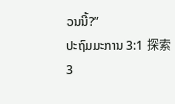ວນນີ້?”
ປະຖົມມະການ 3:1 探索
3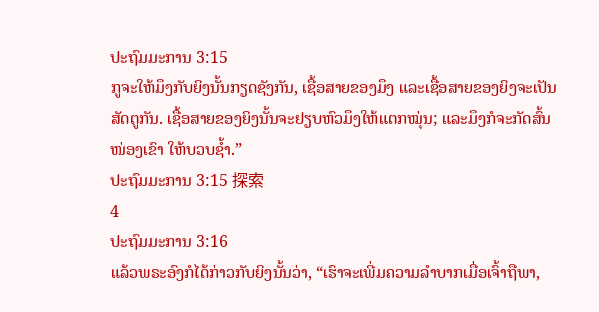ປະຖົມມະການ 3:15
ກູຈະໃຫ້ມຶງກັບຍິງນັ້ນກຽດຊັງກັນ, ເຊື້ອສາຍຂອງມຶງ ແລະເຊື້ອສາຍຂອງຍິງຈະເປັນສັດຕູກັນ. ເຊື້ອສາຍຂອງຍິງນັ້ນຈະຢຽບຫົວມຶງໃຫ້ແຕກໝຸ່ນ; ແລະມຶງກໍຈະກັດສົ້ນໜ່ອງເຂົາ ໃຫ້ບວບຊໍ້າ.”
ປະຖົມມະການ 3:15 探索
4
ປະຖົມມະການ 3:16
ແລ້ວພຣະອົງກໍໄດ້ກ່າວກັບຍິງນັ້ນວ່າ, “ເຮົາຈະເພີ່ມຄວາມລຳບາກເມື່ອເຈົ້າຖືພາ,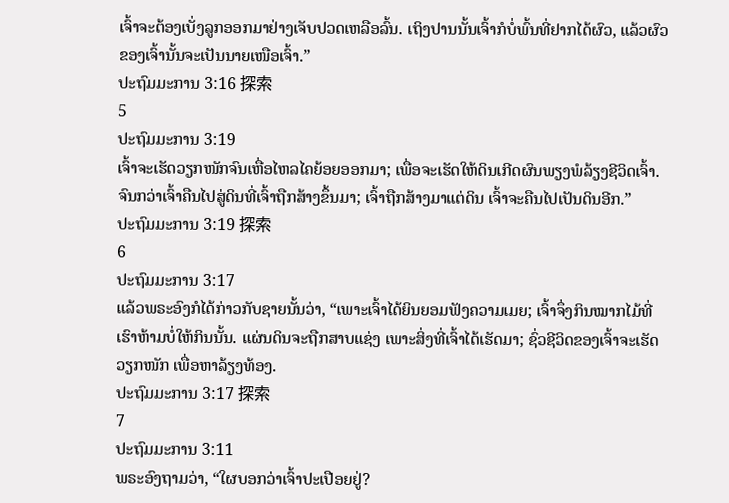ເຈົ້າຈະຕ້ອງເບັ່ງລູກອອກມາຢ່າງເຈັບປວດເຫລືອລົ້ນ. ເຖິງປານນັ້ນເຈົ້າກໍບໍ່ພົ້ນທີ່ຢາກໄດ້ຜົວ, ແລ້ວຜົວຂອງເຈົ້ານັ້ນຈະເປັນນາຍເໜືອເຈົ້າ.”
ປະຖົມມະການ 3:16 探索
5
ປະຖົມມະການ 3:19
ເຈົ້າຈະເຮັດວຽກໜັກຈົນເຫື່ອໄຫລໄຄຍ້ອຍອອກມາ; ເພື່ອຈະເຮັດໃຫ້ດິນເກີດຜົນພຽງພໍລ້ຽງຊີວິດເຈົ້າ. ຈົນກວ່າເຈົ້າຄືນໄປສູ່ດິນທີ່ເຈົ້າຖືກສ້າງຂຶ້ນມາ; ເຈົ້າຖືກສ້າງມາແຕ່ດິນ ເຈົ້າຈະຄືນໄປເປັນດິນອີກ.”
ປະຖົມມະການ 3:19 探索
6
ປະຖົມມະການ 3:17
ແລ້ວພຣະອົງກໍໄດ້ກ່າວກັບຊາຍນັ້ນວ່າ, “ເພາະເຈົ້າໄດ້ຍິນຍອມຟັງຄວາມເມຍ; ເຈົ້າຈຶ່ງກິນໝາກໄມ້ທີ່ເຮົາຫ້າມບໍ່ໃຫ້ກິນນັ້ນ. ແຜ່ນດິນຈະຖືກສາບແຊ່ງ ເພາະສິ່ງທີ່ເຈົ້າໄດ້ເຮັດມາ; ຊົ່ວຊີວິດຂອງເຈົ້າຈະເຮັດວຽກໜັກ ເພື່ອຫາລ້ຽງທ້ອງ.
ປະຖົມມະການ 3:17 探索
7
ປະຖົມມະການ 3:11
ພຣະອົງຖາມວ່າ, “ໃຜບອກວ່າເຈົ້າປະເປືອຍຢູ່?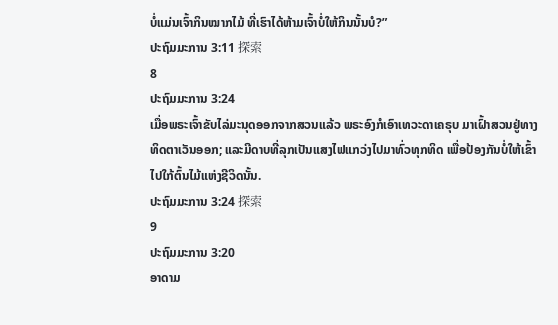ບໍ່ແມ່ນເຈົ້າກິນໝາກໄມ້ ທີ່ເຮົາໄດ້ຫ້າມເຈົ້າບໍ່ໃຫ້ກິນນັ້ນບໍ?”
ປະຖົມມະການ 3:11 探索
8
ປະຖົມມະການ 3:24
ເມື່ອພຣະເຈົ້າຂັບໄລ່ມະນຸດອອກຈາກສວນແລ້ວ ພຣະອົງກໍເອົາເທວະດາເຄຣຸບ ມາເຝົ້າສວນຢູ່ທາງທິດຕາເວັນອອກ; ແລະມີດາບທີ່ລຸກເປັນແສງໄຟແກວ່ງໄປມາທົ່ວທຸກທິດ ເພື່ອປ້ອງກັນບໍ່ໃຫ້ເຂົ້າໄປໃກ້ຕົ້ນໄມ້ແຫ່ງຊີວິດນັ້ນ.
ປະຖົມມະການ 3:24 探索
9
ປະຖົມມະການ 3:20
ອາດາມ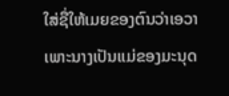ໃສ່ຊື່ໃຫ້ເມຍຂອງຕົນວ່າເອວາ ເພາະນາງເປັນແມ່ຂອງມະນຸດ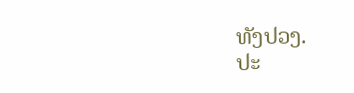ທັງປວງ.
ປະ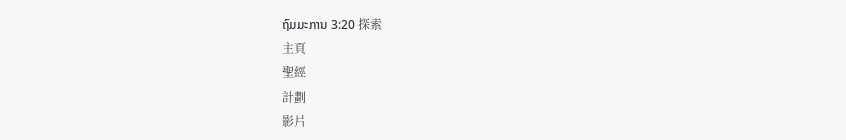ຖົມມະການ 3:20 探索
主頁
聖經
計劃
影片